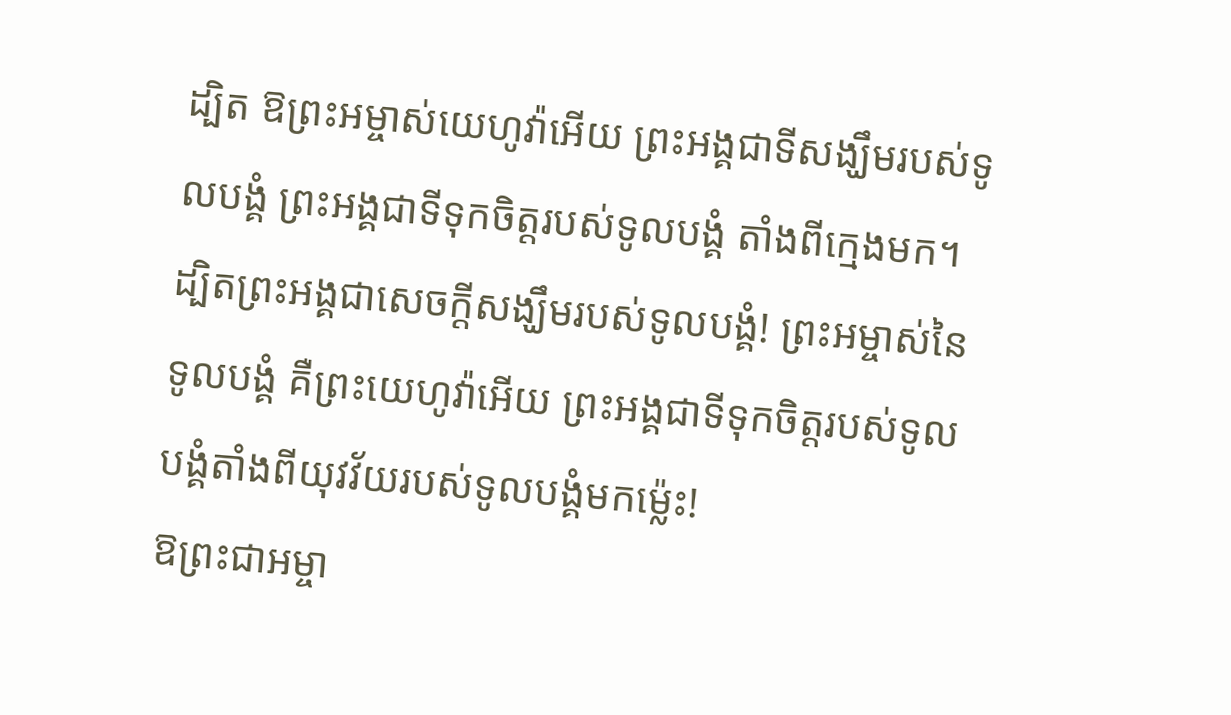ដ្បិត ឱព្រះអម្ចាស់យេហូវ៉ាអើយ ព្រះអង្គជាទីសង្ឃឹមរបស់ទូលបង្គំ ព្រះអង្គជាទីទុកចិត្តរបស់ទូលបង្គំ តាំងពីក្មេងមក។
ដ្បិតព្រះអង្គជាសេចក្ដីសង្ឃឹមរបស់ទូលបង្គំ! ព្រះអម្ចាស់នៃទូលបង្គំ គឺព្រះយេហូវ៉ាអើយ ព្រះអង្គជាទីទុកចិត្តរបស់ទូលបង្គំតាំងពីយុវវ័យរបស់ទូលបង្គំមកម្ល៉េះ!
ឱព្រះជាអម្ចា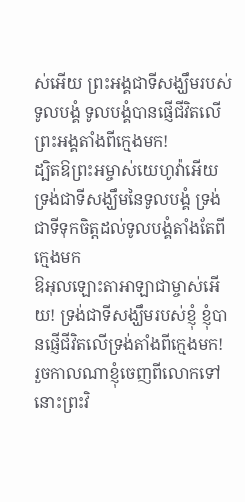ស់អើយ ព្រះអង្គជាទីសង្ឃឹមរបស់ទូលបង្គំ ទូលបង្គំបានផ្ញើជីវិតលើព្រះអង្គតាំងពីក្មេងមក!
ដ្បិតឱព្រះអម្ចាស់យេហូវ៉ាអើយ ទ្រង់ជាទីសង្ឃឹមនៃទូលបង្គំ ទ្រង់ជាទីទុកចិត្តដល់ទូលបង្គំតាំងតែពីក្មេងមក
ឱអុលឡោះតាអាឡាជាម្ចាស់អើយ! ទ្រង់ជាទីសង្ឃឹមរបស់ខ្ញុំ ខ្ញុំបានផ្ញើជីវិតលើទ្រង់តាំងពីក្មេងមក!
រួចកាលណាខ្ញុំចេញពីលោកទៅ នោះព្រះវិ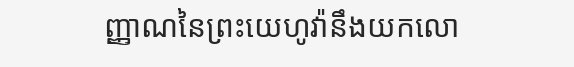ញ្ញាណនៃព្រះយេហូវ៉ានឹងយកលោ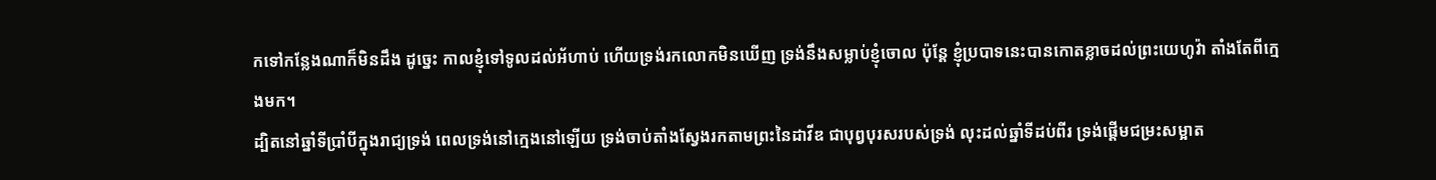កទៅកន្លែងណាក៏មិនដឹង ដូច្នេះ កាលខ្ញុំទៅទូលដល់អ័ហាប់ ហើយទ្រង់រកលោកមិនឃើញ ទ្រង់នឹងសម្លាប់ខ្ញុំចោល ប៉ុន្តែ ខ្ញុំប្របាទនេះបានកោតខ្លាចដល់ព្រះយេហូវ៉ា តាំងតែពីក្មេងមក។
ដ្បិតនៅឆ្នាំទីប្រាំបីក្នុងរាជ្យទ្រង់ ពេលទ្រង់នៅក្មេងនៅឡើយ ទ្រង់ចាប់តាំងស្វែងរកតាមព្រះនៃដាវីឌ ជាបុព្វបុរសរបស់ទ្រង់ លុះដល់ឆ្នាំទីដប់ពីរ ទ្រង់ផ្តើមជម្រះសម្អាត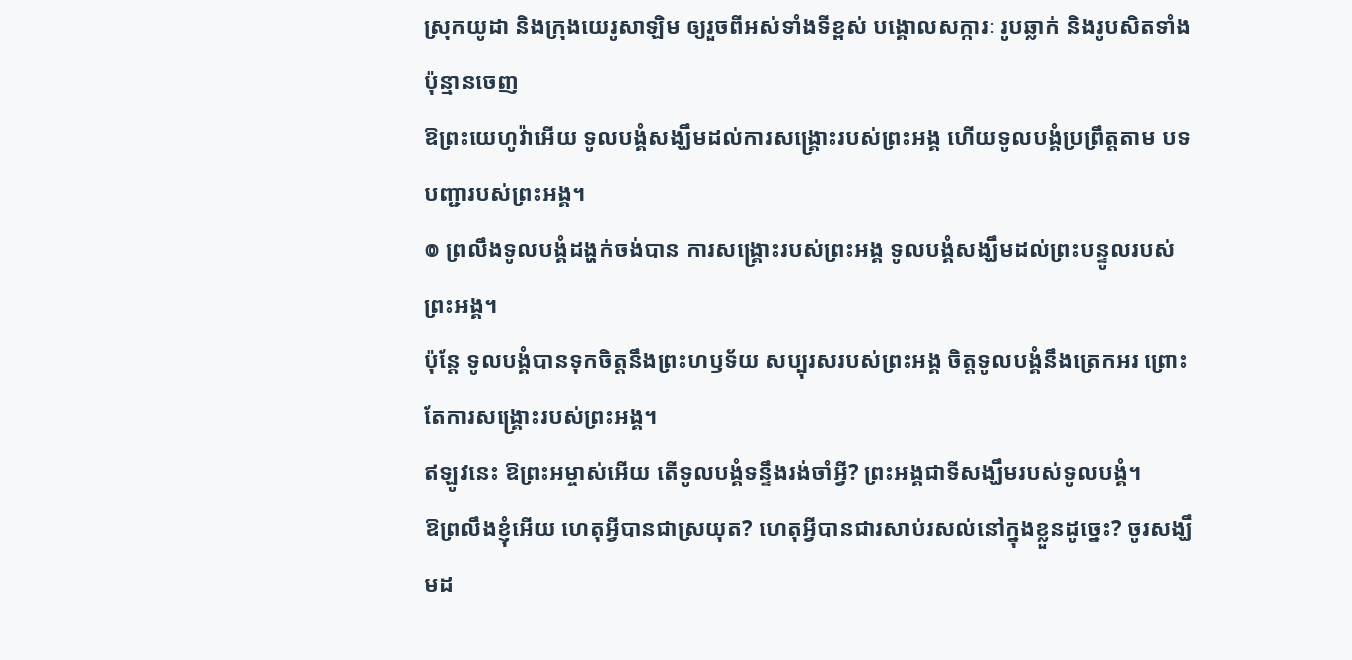ស្រុកយូដា និងក្រុងយេរូសាឡិម ឲ្យរួចពីអស់ទាំងទីខ្ពស់ បង្គោលសក្ការៈ រូបឆ្លាក់ និងរូបសិតទាំងប៉ុន្មានចេញ
ឱព្រះយេហូវ៉ាអើយ ទូលបង្គំសង្ឃឹមដល់ការសង្គ្រោះរបស់ព្រះអង្គ ហើយទូលបង្គំប្រព្រឹត្តតាម បទបញ្ជារបស់ព្រះអង្គ។
៙ ព្រលឹងទូលបង្គំដង្ហក់ចង់បាន ការសង្គ្រោះរបស់ព្រះអង្គ ទូលបង្គំសង្ឃឹមដល់ព្រះបន្ទូលរបស់ព្រះអង្គ។
ប៉ុន្តែ ទូលបង្គំបានទុកចិត្តនឹងព្រះហឫទ័យ សប្បុរសរបស់ព្រះអង្គ ចិត្តទូលបង្គំនឹងត្រេកអរ ព្រោះតែការសង្គ្រោះរបស់ព្រះអង្គ។
ឥឡូវនេះ ឱព្រះអម្ចាស់អើយ តើទូលបង្គំទន្ទឹងរង់ចាំអ្វី? ព្រះអង្គជាទីសង្ឃឹមរបស់ទូលបង្គំ។
ឱព្រលឹងខ្ញុំអើយ ហេតុអ្វីបានជាស្រយុត? ហេតុអ្វីបានជារសាប់រសល់នៅក្នុងខ្លួនដូច្នេះ? ចូរសង្ឃឹមដ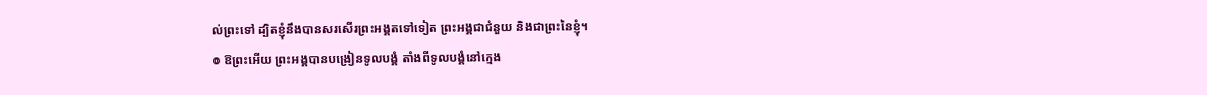ល់ព្រះទៅ ដ្បិតខ្ញុំនឹងបានសរសើរព្រះអង្គតទៅទៀត ព្រះអង្គជាជំនួយ និងជាព្រះនៃខ្ញុំ។
៙ ឱព្រះអើយ ព្រះអង្គបានបង្រៀនទូលបង្គំ តាំងពីទូលបង្គំនៅក្មេង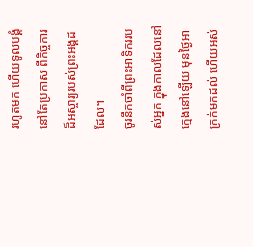រហូតមក ហើយទូលបង្គំនៅតែប្រកាស ពីកិច្ចការដ៏អស្ចារ្យរបស់ព្រះអង្គដដែល។
ចូរនឹកចាំពីព្រះអាទិកររបស់អ្នក ក្នុងកាលដែលនៅក្មេងនៅឡើយ មុនថ្ងៃអាក្រក់មកដល់ ហើយអស់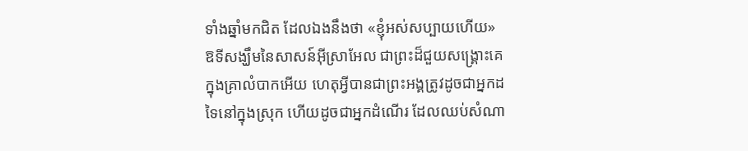ទាំងឆ្នាំមកជិត ដែលឯងនឹងថា «ខ្ញុំអស់សប្បាយហើយ»
ឱទីសង្ឃឹមនៃសាសន៍អ៊ីស្រាអែល ជាព្រះដ៏ជួយសង្គ្រោះគេ ក្នុងគ្រាលំបាកអើយ ហេតុអ្វីបានជាព្រះអង្គត្រូវដូចជាអ្នកដទៃនៅក្នុងស្រុក ហើយដូចជាអ្នកដំណើរ ដែលឈប់សំណា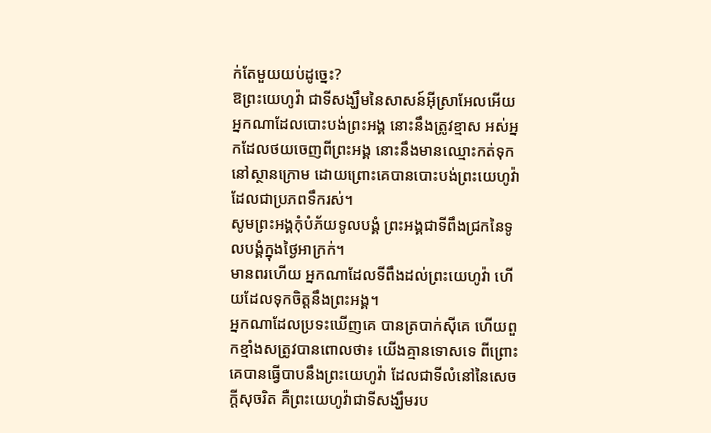ក់តែមួយយប់ដូច្នេះ?
ឱព្រះយេហូវ៉ា ជាទីសង្ឃឹមនៃសាសន៍អ៊ីស្រាអែលអើយ អ្នកណាដែលបោះបង់ព្រះអង្គ នោះនឹងត្រូវខ្មាស អស់អ្នកដែលថយចេញពីព្រះអង្គ នោះនឹងមានឈ្មោះកត់ទុកនៅស្ថានក្រោម ដោយព្រោះគេបានបោះបង់ព្រះយេហូវ៉ា ដែលជាប្រភពទឹករស់។
សូមព្រះអង្គកុំបំភ័យទូលបង្គំ ព្រះអង្គជាទីពឹងជ្រកនៃទូលបង្គំក្នុងថ្ងៃអាក្រក់។
មានពរហើយ អ្នកណាដែលទីពឹងដល់ព្រះយេហូវ៉ា ហើយដែលទុកចិត្តនឹងព្រះអង្គ។
អ្នកណាដែលប្រទះឃើញគេ បានត្របាក់ស៊ីគេ ហើយពួកខ្មាំងសត្រូវបានពោលថា៖ យើងគ្មានទោសទេ ពីព្រោះគេបានធ្វើបាបនឹងព្រះយេហូវ៉ា ដែលជាទីលំនៅនៃសេចក្ដីសុចរិត គឺព្រះយេហូវ៉ាជាទីសង្ឃឹមរប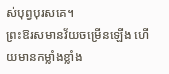ស់បុព្វបុរសគេ។
ព្រះឱរសមានវ័យចម្រើនឡើង ហើយមានកម្លាំងខ្លាំង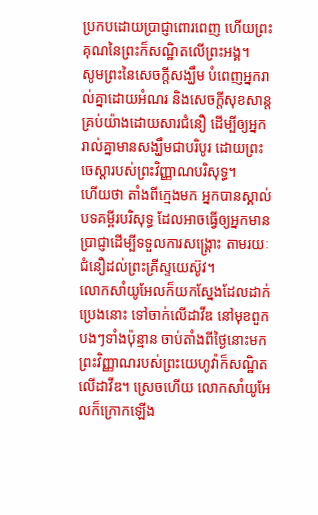ប្រកបដោយប្រាជ្ញាពោរពេញ ហើយព្រះគុណនៃព្រះក៏សណ្ឋិតលើព្រះអង្គ។
សូមព្រះនៃសេចក្តីសង្ឃឹម បំពេញអ្នករាល់គ្នាដោយអំណរ និងសេចក្តីសុខសាន្តគ្រប់យ៉ាងដោយសារជំនឿ ដើម្បីឲ្យអ្នករាល់គ្នាមានសង្ឃឹមជាបរិបូរ ដោយព្រះចេស្តារបស់ព្រះវិញ្ញាណបរិសុទ្ធ។
ហើយថា តាំងពីក្មេងមក អ្នកបានស្គាល់បទគម្ពីរបរិសុទ្ធ ដែលអាចធ្វើឲ្យអ្នកមានប្រាជ្ញាដើម្បីទទួលការសង្គ្រោះ តាមរយៈជំនឿដល់ព្រះគ្រីស្ទយេស៊ូវ។
លោកសាំយូអែលក៏យកស្នែងដែលដាក់ប្រេងនោះ ទៅចាក់លើដាវីឌ នៅមុខពួកបងៗទាំងប៉ុន្មាន ចាប់តាំងពីថ្ងៃនោះមក ព្រះវិញ្ញាណរបស់ព្រះយេហូវ៉ាក៏សណ្ឋិតលើដាវីឌ។ ស្រេចហើយ លោកសាំយូអែលក៏ក្រោកឡើង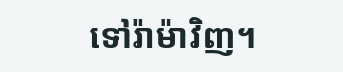ទៅរ៉ាម៉ាវិញ។